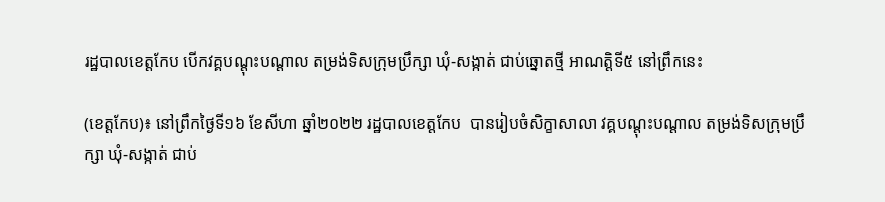រដ្ឋបាលខេត្តកែប បើកវគ្គបណ្តុះបណ្តាល តម្រង់ទិសក្រុមប្រឹក្សា ឃុំ-សង្កាត់ ជាប់ឆ្នោតថ្មី អាណត្តិទី៥ នៅព្រឹកនេះ

(ខេត្តកែប)៖ នៅព្រឹកថ្ងៃទី១៦ ខែសីហា ឆ្នាំ២០២២ រដ្ឋបាលខេត្តកែប  បានរៀបចំសិក្ខាសាលា វគ្គបណ្តុះបណ្តាល តម្រង់ទិសក្រុមប្រឹក្សា ឃុំ-សង្កាត់ ជាប់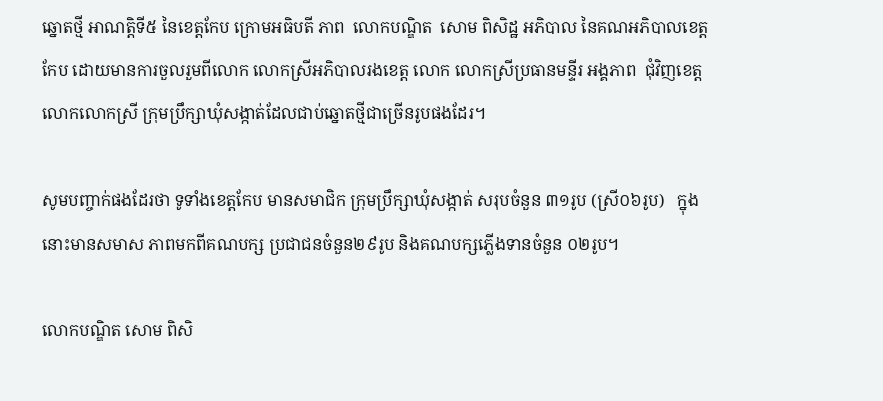ឆ្នោតថ្មី អាណត្តិទី៥ នៃខេត្តកែប ក្រោមអធិបតី ភាព  លោកបណ្ឌិត  សោម ពិសិដ្ឋ អភិបាល នៃគណអភិបាលខេត្តកែប ដោយមានការចួលរួមពីលោក លោកស្រីអភិបាលរងខេត្ត លោក លោកស្រីប្រធានមន្ទីរ អង្គភាព  ជុំវិញខេត្ត លោកលោកស្រី ក្រុមប្រឹក្សាឃុំសង្កាត់ដែលជាប់ឆ្នោតថ្មីជាច្រើនរូបផងដែរ។

សូមបញ្ចាក់ផងដែរថា ទូទាំងខេត្តកែប មានសមាជិក ក្រុមប្រឹក្សាឃុំសង្កាត់ សរុបចំនួន ៣១រូប (ស្រី០៦រូប)   ក្នុងនោះមានសមាស ភាពមកពីគណបក្ស ប្រជាជនចំនួន២៩រូប និងគណបក្សភ្លើងទានចំនួន ០២រូប។

លោកបណ្ឌិត សោម ពិសិ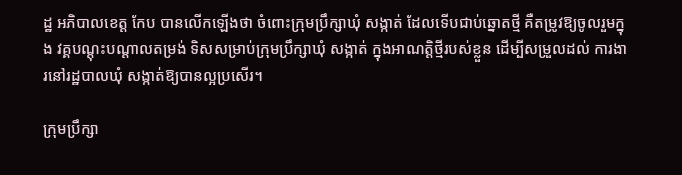ដ្ឋ អភិបាលខេត្ត កែប បានលើកឡើងថា ចំពោះក្រុមប្រឹក្សាឃុំ សង្កាត់ ដែលទើបជាប់ឆ្នោតថ្មី គឺតម្រូវឱ្យចូលរួមក្នុង វគ្គបណ្តុះបណ្តាលតម្រង់ ទិសសម្រាប់ក្រុមប្រឹក្សាឃុំ សង្កាត់ ក្នុងអាណត្តិថ្មីរបស់ខ្លួន ដើម្បីសម្រួលដល់ ការងារនៅរដ្ឋបាលឃុំ សង្កាត់ឱ្យបានល្អប្រសើរ។

ក្រុមប្រឹក្សា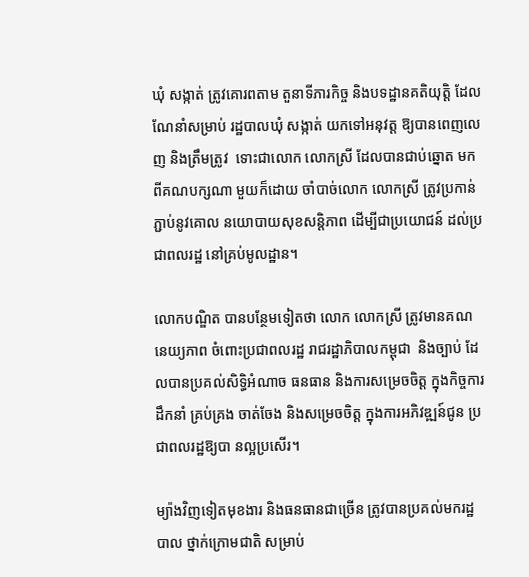ឃុំ សង្កាត់ ត្រូវគោរពតាម តួនាទីភារកិច្ច និងបទដ្ឋានគតិយុត្តិ ដែលណែនាំសម្រាប់ រដ្ឋបាលឃុំ សង្កាត់ យកទៅអនុវត្ត ឱ្យបានពេញលេញ និងត្រឹមត្រូវ  ទោះជាលោក លោកស្រី ដែលបានជាប់ឆ្នោត មកពីគណបក្សណា មួយក៏ដោយ ចាំបាច់លោក លោកស្រី ត្រូវប្រកាន់ភ្ជាប់នូវគោល នយោបាយសុខសន្តិភាព ដើម្បីជាប្រយោជន៍ ដល់ប្រជាពលរដ្ឋ នៅគ្រប់មូលដ្ឋាន។

លោកបណ្ឌិត បានបន្ថែមទៀតថា លោក លោកស្រី ត្រូវមានគណនេយ្យភាព ចំពោះប្រជាពលរដ្ឋ រាជរដ្ឋាភិបាលកម្ពុជា  និងច្បាប់ ដែលបានប្រគល់សិទ្ធិអំណាច ធនធាន និងការសម្រេចចិត្ត ក្នុងកិច្ចការដឹកនាំ គ្រប់គ្រង ចាត់ចែង និងសម្រេចចិត្ត ក្នុងការអភិវឌ្ឍន៍ជូន ប្រជាពលរដ្ឋឱ្យបា នល្អប្រសើរ។

ម្យ៉ាងវិញទៀតមុខងារ និងធនធានជាច្រើន ត្រូវបានប្រគល់មករដ្ឋបាល ថ្នាក់ក្រោមជាតិ សម្រាប់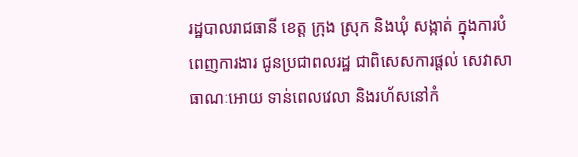រដ្ឋបាលរាជធានី ខេត្ត ក្រុង ស្រុក និងឃុំ សង្កាត់ ក្នុងការបំពេញការងារ ជូនប្រជាពលរដ្ឋ ជាពិសេសការផ្តល់ សេវាសាធាណៈអោយ ទាន់ពេលវេលា និងរហ័សនៅកំ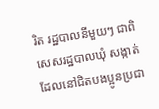រិត រដ្ឋបាលនីមួយៗ ជាពិសេសរដ្ឋបាលឃុំ សង្កាត់ ដែលនៅជិតបងប្អូនប្រជា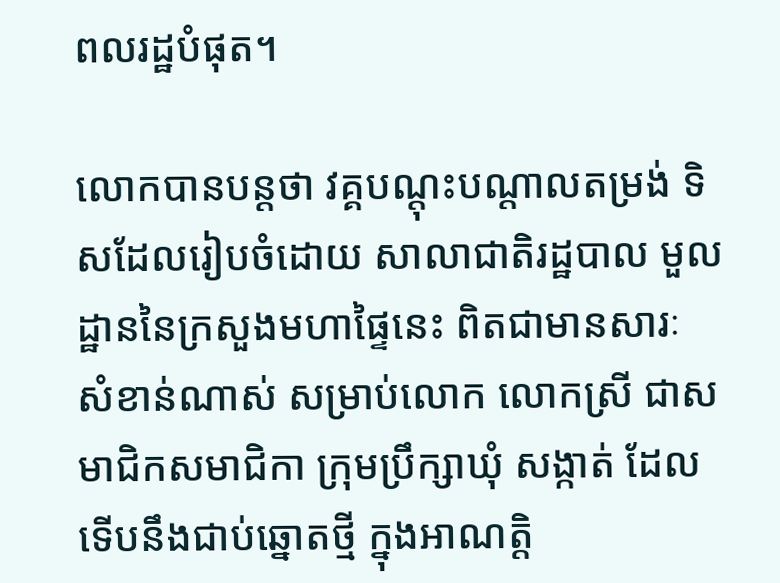ពលរដ្ឋបំផុត។

លោកបានបន្តថា វគ្គបណ្តុះបណ្តាលតម្រង់ ទិសដែលរៀបចំដោយ សាលាជាតិរដ្ឋបាល មួលដ្ឋាននៃក្រសួងមហាផ្ទៃនេះ ពិតជាមានសារៈ សំខាន់ណាស់ សម្រាប់លោក លោកស្រី ជាសមាជិកសមាជិកា ក្រុមប្រឹក្សាឃុំ សង្កាត់ ដែលទើបនឹងជាប់ឆ្នោតថ្មី ក្នុងអាណត្តិ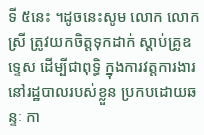ទី ៥នេះ ។ដូចនេះសូម លោក លោកស្រី ត្រូវយកចិត្តទុកដាក់ ស្តាប់គ្រូឧទ្ទេស ដើម្បីជាពុទ្ធិ ក្នុងការវត្តការងារ នៅរដ្ឋបាលរបស់ខ្លួន ប្រកបដោយឆន្ទៈ កា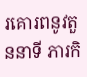រគោរពនូវតួននាទី ភារកិ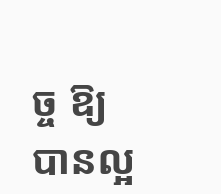ច្ច ឱ្យបានល្អ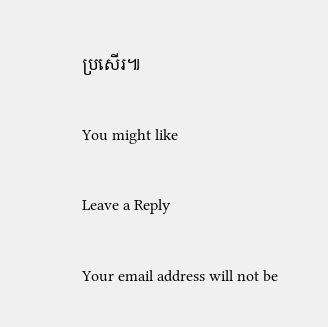ប្រសើរ៕

You might like

Leave a Reply

Your email address will not be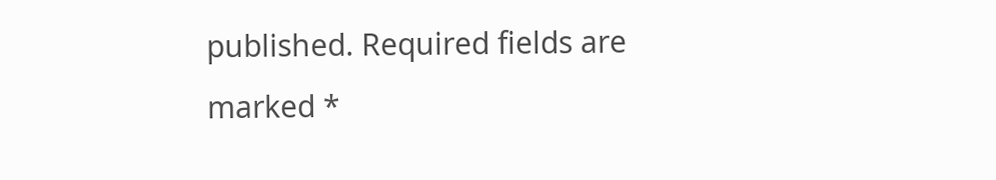published. Required fields are marked *